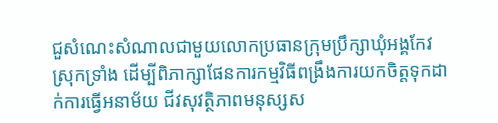ជួសំណេះសំណាលជាមួយលោកប្រធានក្រុមប្រឹក្សាឃុំអង្គកែវ ស្រុកទ្រាំង ដើម្បីពិភាក្សាផែនការកម្មវិធីពង្រឹងការយកចិត្តទុកដាក់ការធ្វើអនាម័យ ជីវសុវត្ថិភាពមនុស្សស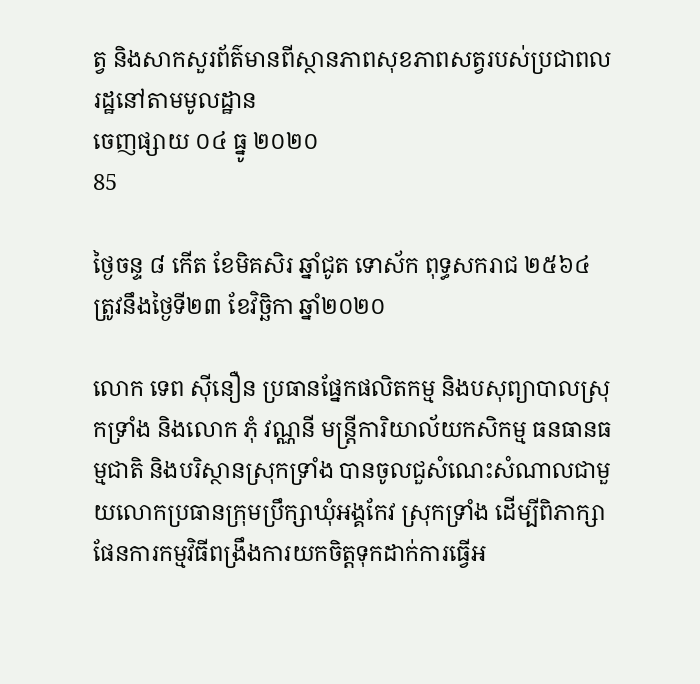ត្វ និងសាកសួរព័ត៌មានពីស្ថានភាពសុខភាពសត្វរបស់ប្រជាពលរដ្ឋនៅតាមមូលដ្ឋាន
ចេញផ្សាយ ០៤ ធ្នូ ២០២០
85

ថ្ងៃចន្ទ ៨ កើត ខែមិគសិរ ឆ្នាំជូត ទោស័ក ពុទ្ធសករាជ ២៥៦៤ ត្រូវនឹងថ្ងៃទី២៣ ខែវិច្ឆិកា ឆ្នាំ២០២០

លោក ទេព ស៊ីនឿន ប្រធានផ្នែកផលិតកម្ម និងបសុព្យាបាលស្រុកទ្រាំង និងលោក ភុំ វណ្ណនី មន្ត្រីការិយាល័យកសិកម្ម ធនធានធម្មជាតិ និងបរិស្ថានស្រុកទ្រាំង បានចូលជួសំណេះសំណាលជាមួយលោកប្រធានក្រុមប្រឹក្សាឃុំអង្គកែវ ស្រុកទ្រាំង ដើម្បីពិភាក្សាផែនការកម្មវិធីពង្រឹងការយកចិត្តទុកដាក់ការធ្វើអ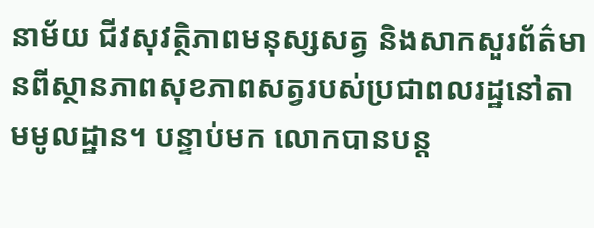នាម័យ ជីវសុវត្ថិភាពមនុស្សសត្វ និងសាកសួរព័ត៌មានពីស្ថានភាពសុខភាពសត្វរបស់ប្រជាពលរដ្ឋនៅតាមមូលដ្ឋាន។ បន្ទាប់មក លោកបានបន្ត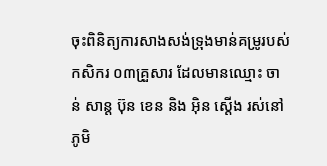ចុះពិនិត្យការសាងសង់ទ្រុងមាន់គម្រូរបស់កសិករ ០៣គ្រួសារ ដែលមានឈ្មោះ ចាន់ សាន្ត ប៊ុន ខេន និង អ៊ិន ស្តើង រស់នៅភូមិ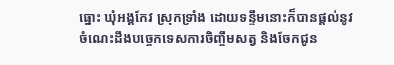ធ្នោះ ឃុំអង្គកែវ ស្រុកទ្រាំង ដោយទន្ទឹមនោះក៏បានផ្តល់នូវចំណេះដឹងបច្ចេកទេសការចិញ្ចឹមសត្វ និងចែកជូន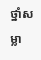ថ្នាំសម្លា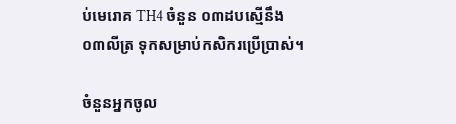ប់មេរោគ TH4 ចំនួន ០៣ដបស្មើនឹង ០៣លីត្រ ទុកសម្រាប់កសិករប្រើប្រាស់។

ចំនួនអ្នកចូល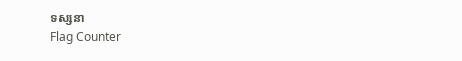ទស្សនា
Flag Counter